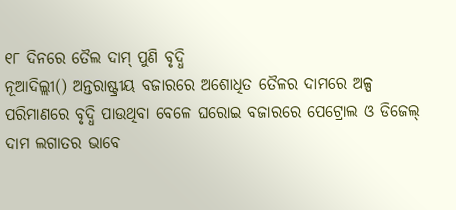୧୮ ଦିନରେ ତୈଲ ଦାମ୍ ପୁଣି ବୃଦ୍ଧି
ନୂଆଦିଲ୍ଲୀ() ଅନ୍ତରାଷ୍ଟ୍ରୀୟ ବଜାରରେ ଅଶୋଧିତ ତୈଳର ଦାମରେ ଅଳ୍ପ ପରିମାଣରେ ବୃଦ୍ଧି ପାଉଥିବା ବେଳେ ଘରୋଇ ବଜାରରେ ପେଟ୍ରୋଲ ଓ ଡିଜେଲ୍ ଦାମ ଲଗାତର ଭାବେ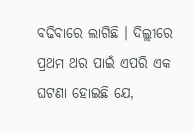ବଢିବାରେ ଲାଗିଛି । ଦିଲ୍ଲୀରେ ପ୍ରଥମ ଥର ପାଇଁ ଏପରି ଏକ ଘଟଣା ହୋଇଛି ଯେ,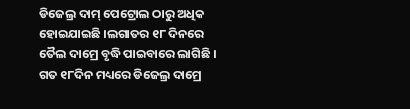ଡିଜେଲ୍ର ଦାମ୍ ପେଟ୍ରୋଲ ଠାରୁ ଅଧିକ ହୋଇଯାଇଛି ।ଲଗାତର ୧୮ ଦିନରେ ତୈଲ ଦାମ୍ରେ ବୃଦ୍ଧି ପାଇବାରେ ଲାଗିଛି । ଗତ ୧୮ଦିନ ମଧ୍ୟରେ ଡିଜେଲ୍ର ଦାମ୍ରେ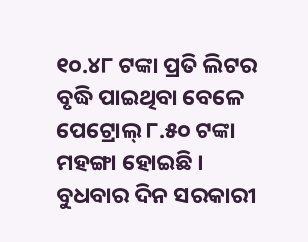୧୦.୪୮ ଟଙ୍କା ପ୍ରତି ଲିଟର ବୃଦ୍ଧି ପାଇଥିବା ବେଳେ ପେଟ୍ରୋଲ୍ ୮.୫୦ ଟଙ୍କା ମହଙ୍ଗା ହୋଇଛି ।
ବୁଧବାର ଦିନ ସରକାରୀ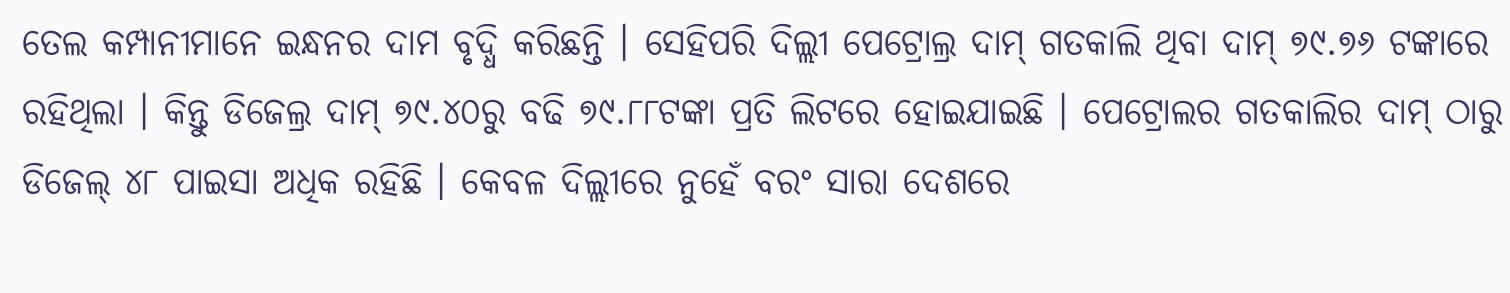ତେଲ କମ୍ପାନୀମାନେ ଇନ୍ଧନର ଦାମ ବୃଦ୍ଧି କରିଛନ୍ତି । ସେହିପରି ଦିଲ୍ଲୀ ପେଟ୍ରୋଲ୍ର ଦାମ୍ ଗତକାଲି ଥିବା ଦାମ୍ ୭୯.୭୬ ଟଙ୍କାରେ ରହିଥିଲା । କିନ୍ତୁ ଡିଜେଲ୍ର ଦାମ୍ ୭୯.୪୦ରୁ ବଢି ୭୯.୮୮ଟଙ୍କା ପ୍ରତି ଲିଟରେ ହୋଇଯାଇଛି । ପେଟ୍ରୋଲର ଗତକାଲିର ଦାମ୍ ଠାରୁ ଡିଜେଲ୍ ୪୮ ପାଇସା ଅଧିକ ରହିଛି । କେବଳ ଦିଲ୍ଲୀରେ ନୁହେଁ ବରଂ ସାରା ଦେଶରେ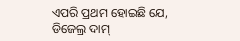ଏପରି ପ୍ରଥମ ହୋଇଛି ଯେ, ଡିଜେଲ୍ର ଦାମ୍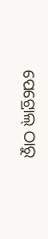ପେଟ୍ରୋଲ୍ ଠାରୁ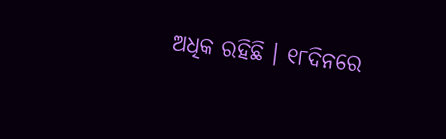ଅଧିକ ରହିଛି । ୧୮ଦିନରେ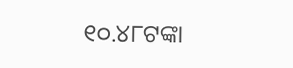୧୦.୪୮ଟଙ୍କା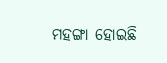ମହଙ୍ଗା ହୋଇଛି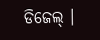ଡିଜେଲ୍ ।